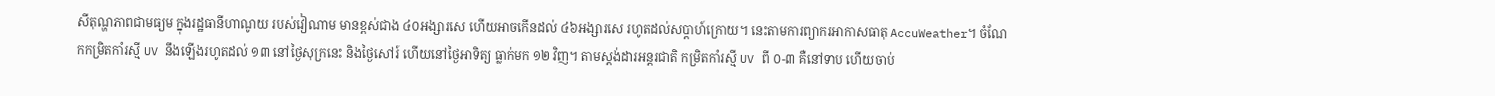សីតុណ្ហភាពជាមធ្យម ក្នុងរដ្ឋធានីហាណូយ របស់វៀណាម មានខ្ពស់ជាង ៤០អង្សារសេ ហើយអាចកើនដល់ ៤៦អង្សារសេ រហូតដល់សប្ដាហ៍ក្រោយ។ នេះតាមការព្យាករអាកាសធាតុ AccuWeather។ ចំណែកកម្រិតកាំរស្មី UV នឹងឡើងរហូតដល់ ១៣ នៅថ្ងៃសុក្រនេះ និងថ្ងៃសៅរ៍ ហើយនៅថ្ងៃអាទិត្យ ធ្លាក់មក ១២ វិញ។ តាមស្ដង់ដារអន្តរជាតិ កម្រិតកាំរស្មី UV ពី ០-៣ គឺនៅទាប ហើយចាប់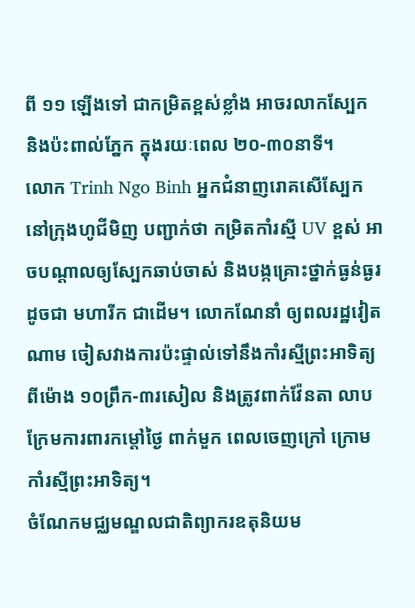ពី ១១ ឡើងទៅ ជាកម្រិតខ្ពស់ខ្លាំង អាចរលាកស្បែក និងប៉ះពាល់ភ្នែក ក្នុងរយៈពេល ២០-៣០នាទី។
លោក Trinh Ngo Binh អ្នកជំនាញរោគសើស្បែក នៅក្រុងហូជីមិញ បញ្ជាក់ថា កម្រិតកាំរស្មី UV ខ្ពស់ អាចបណ្ដាលឲ្យស្បែកឆាប់ចាស់ និងបង្កគ្រោះថ្នាក់ធ្ងន់ធ្ងរ ដូចជា មហារីក ជាដើម។ លោកណែនាំ ឲ្យពលរដ្ឋវៀតណាម ចៀសវាងការប៉ះផ្ទាល់ទៅនឹងកាំរស្មីព្រះអាទិត្យ ពីម៉ោង ១០ព្រឹក-៣រសៀល និងត្រូវពាក់វ៉ែនតា លាបក្រែមការពារកម្តៅថ្ងៃ ពាក់មួក ពេលចេញក្រៅ ក្រោមកាំរស្មីព្រះអាទិត្យ។
ចំណែកមជ្ឈមណ្ឌលជាតិព្យាករឧតុនិយម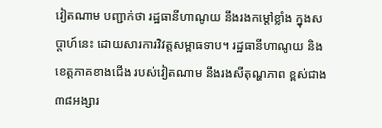វៀតណាម បញ្ជាក់ថា រដ្ឋធានីហាណូយ នឹងរងកម្ដៅខ្លាំង ក្នុងសប្ដាហ៍នេះ ដោយសារការវិវត្តសម្ពាធទាប។ រដ្ឋធានីហាណូយ និងខេត្តភាគខាងជើង របស់វៀតណាម នឹងរងសីតុណ្ហភាព ខ្ពស់ជាង ៣៨អង្សារ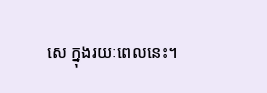សេ ក្នុងរយៈពេលនេះ។